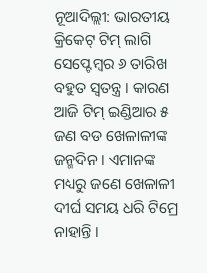ନୂଆଦିଲ୍ଲୀ: ଭାରତୀୟ କ୍ରିକେଟ୍ ଟିମ୍ ଲାଗି ସେପ୍ଟେମ୍ବର ୬ ତାରିଖ ବହୁତ ସ୍ୱତନ୍ତ୍ର । କାରଣ ଆଜି ଟିମ୍ ଇଣ୍ଡିଆର ୫ ଜଣ ବଡ ଖେଳାଳୀଙ୍କ ଜନ୍ମଦିନ । ଏମାନଙ୍କ ମଧ୍ୟରୁ ଜଣେ ଖେଳାଳୀ ଦୀର୍ଘ ସମୟ ଧରି ଟିମ୍ରେ ନାହାନ୍ତି ।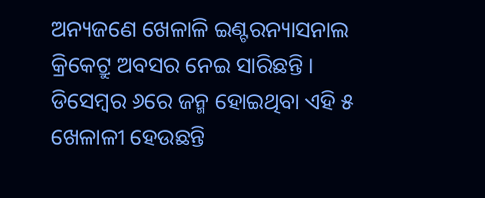ଅନ୍ୟଜଣେ ଖେଳାଳି ଇଣ୍ଟରନ୍ୟାସନାଲ କ୍ରିକେଟ୍ରୁ ଅବସର ନେଇ ସାରିଛନ୍ତି । ଡିସେମ୍ବର ୬ରେ ଜନ୍ମ ହୋଇଥିବା ଏହି ୫ ଖେଳାଳୀ ହେଉଛନ୍ତି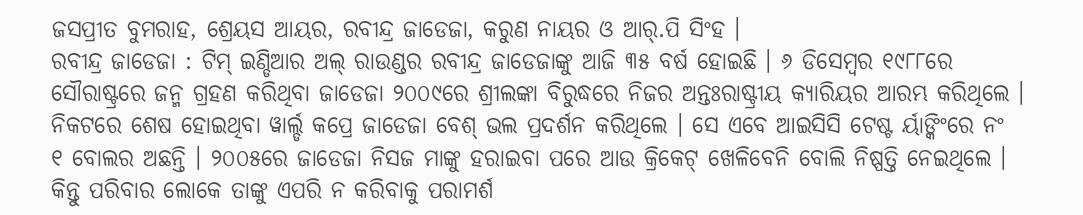ଜସପ୍ରୀତ ବୁମରାହ, ଶ୍ରେୟସ ଆୟର, ରବୀନ୍ଦ୍ର ଜାଡେଜା, କରୁଣ ନାୟର ଓ ଆର୍.ପି ସିଂହ ।
ରବୀନ୍ଦ୍ର ଜାଡେଜା : ଟିମ୍ ଇଣ୍ଡିଆର ଅଲ୍ ରାଉଣ୍ଡର ରବୀନ୍ଦ୍ର ଜାଡେଜାଙ୍କୁ ଆଜି ୩୫ ବର୍ଷ ହୋଇଛି । ୬ ଡିସେମ୍ବର ୧୯୮୮ରେ ସୌରାଷ୍ଟ୍ରରେ ଜନ୍ମ ଗ୍ରହଣ କରିଥିବା ଜାଡେଜା ୨୦୦୯ରେ ଶ୍ରୀଲଙ୍କା ବିରୁଦ୍ଧରେ ନିଜର ଅନ୍ତଃରାଷ୍ଟ୍ରୀୟ କ୍ୟାରିୟର ଆରମ୍ଭ କରିଥିଲେ । ନିକଟରେ ଶେଷ ହୋଇଥିବା ୱାର୍ଲ୍ଡ କପ୍ରେ ଜାଡେଜା ବେଶ୍ ଭଲ ପ୍ରଦର୍ଶନ କରିଥିଲେ । ସେ ଏବେ ଆଇସିସି ଟେଷ୍ଟ ର୍ୟାଙ୍କିଂରେ ନଂ ୧ ବୋଲର ଅଛନ୍ତି । ୨୦୦୫ରେ ଜାଡେଜା ନିସଜ ମାଙ୍କୁ ହରାଇବା ପରେ ଆଉ କ୍ରିକେଟ୍ ଖେଳିବେନି ବୋଲି ନିଷ୍ପତ୍ତି ନେଇଥିଲେ । କିନ୍ତୁ ପରିବାର ଲୋକେ ତାଙ୍କୁ ଏପରି ନ କରିବାକୁ ପରାମର୍ଶ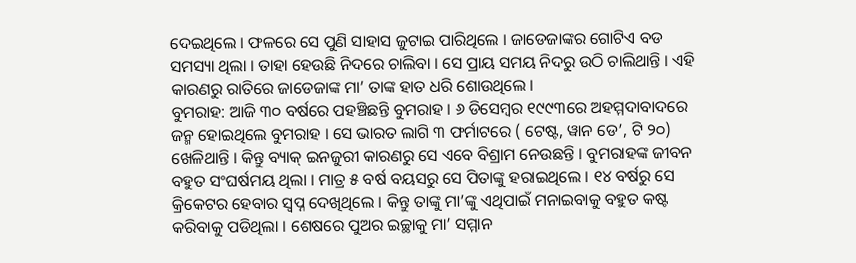ଦେଇଥିଲେ । ଫଳରେ ସେ ପୁଣି ସାହାସ ଜୁଟାଇ ପାରିଥିଲେ । ଜାଡେଜାଙ୍କର ଗୋଟିଏ ବଡ ସମସ୍ୟା ଥିଲା । ତାହା ହେଉଛି ନିଦରେ ଚାଲିବା । ସେ ପ୍ରାୟ ସମୟ ନିଦରୁ ଉଠି ଚାଲିଥାନ୍ତି । ଏହି କାରଣରୁ ରାତିରେ ଜାଡେଜାଙ୍କ ମା’ ତାଙ୍କ ହାତ ଧରି ଶୋଉଥିଲେ ।
ବୁମରାହ: ଆଜି ୩୦ ବର୍ଷରେ ପହଞ୍ଚିଛନ୍ତି ବୁମରାହ । ୬ ଡିସେମ୍ବର ୧୯୯୩ରେ ଅହମ୍ମଦାବାଦରେ ଜନ୍ମ ହୋଇଥିଲେ ବୁମରାହ । ସେ ଭାରତ ଲାଗି ୩ ଫର୍ମାଟରେ ( ଟେଷ୍ଟ, ୱାନ ଡେ’, ଟି ୨୦) ଖେଳିଥାନ୍ତି । କିନ୍ତୁ ବ୍ୟାକ୍ ଇନଜୁରୀ କାରଣରୁ ସେ ଏବେ ବିଶ୍ରାମ ନେଉଛନ୍ତି । ବୁମରାହଙ୍କ ଜୀବନ ବହୁତ ସଂଘର୍ଷମୟ ଥିଲା । ମାତ୍ର ୫ ବର୍ଷ ବୟସରୁ ସେ ପିତାଙ୍କୁ ହରାଇଥିଲେ । ୧୪ ବର୍ଷରୁ ସେ କ୍ରିକେଟର ହେବାର ସ୍ୱପ୍ନ ଦେଖିଥିଲେ । କିନ୍ତୁ ତାଙ୍କୁ ମା’ଙ୍କୁ ଏଥିପାଇଁ ମନାଇବାକୁ ବହୁତ କଷ୍ଟ କରିବାକୁ ପଡିଥିଲା । ଶେଷରେ ପୁଅର ଇଚ୍ଛାକୁ ମା’ ସମ୍ମାନ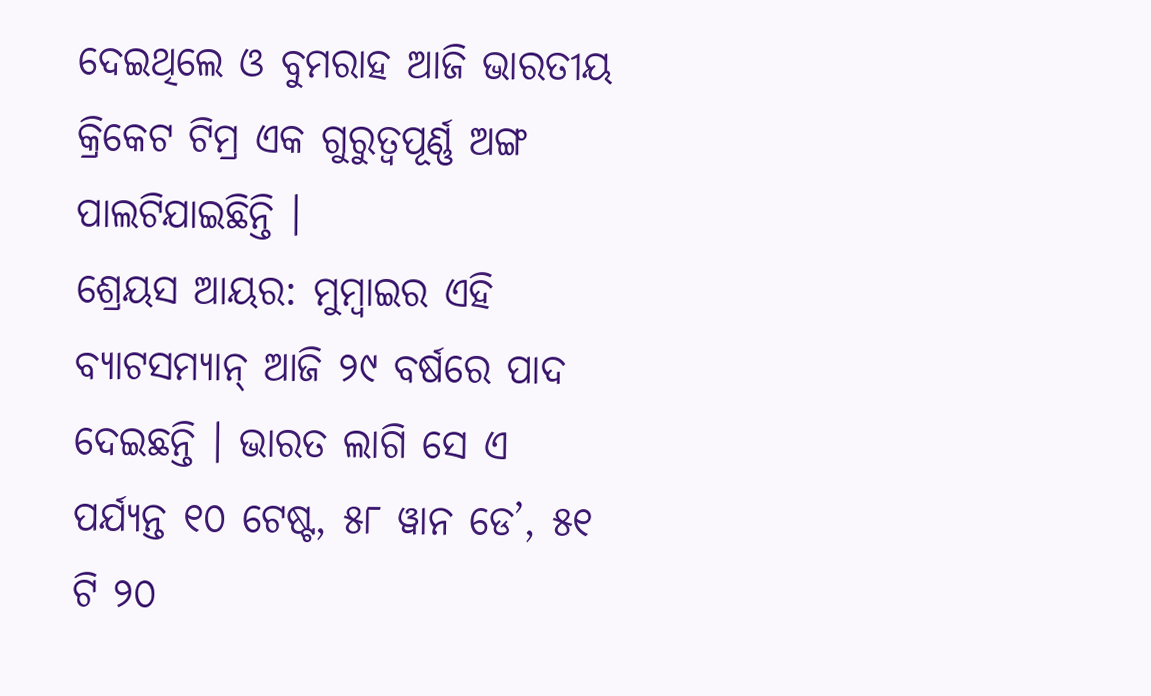ଦେଇଥିଲେ ଓ ବୁମରାହ ଆଜି ଭାରତୀୟ କ୍ରିକେଟ ଟିମ୍ର ଏକ ଗୁରୁତ୍ୱପୂର୍ଣ୍ଣ ଅଙ୍ଗ ପାଲଟିଯାଇଛିନ୍ତି ।
ଶ୍ରେୟସ ଆୟର: ମୁମ୍ବାଇର ଏହି ବ୍ୟାଟସମ୍ୟାନ୍ ଆଜି ୨୯ ବର୍ଷରେ ପାଦ ଦେଇଛନ୍ତି । ଭାରତ ଲାଗି ସେ ଏ ପର୍ଯ୍ୟନ୍ତ ୧୦ ଟେଷ୍ଟ, ୫୮ ୱାନ ଡେ’, ୫୧ ଟି ୨୦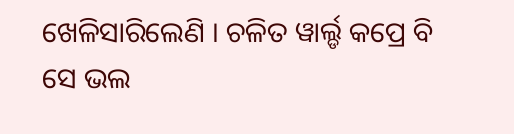ଖେଳିସାରିଲେଣି । ଚଳିତ ୱାର୍ଲ୍ଡ କପ୍ରେ ବି ସେ ଭଲ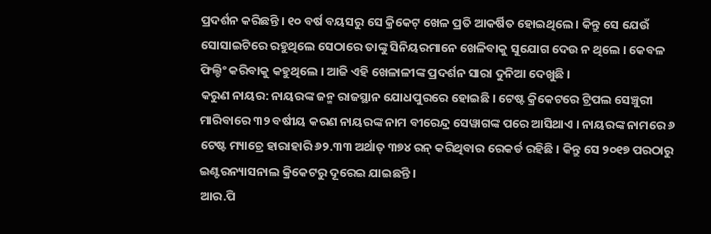ପ୍ରଦର୍ଶନ କରିଛନ୍ତି । ୧୦ ବର୍ଷ ବୟସରୁ ସେ କ୍ରିକେଟ୍ ଖେଳ ପ୍ରତି ଆକର୍ଷିତ ହୋଇଥିଲେ । କିନ୍ତୁ ସେ ଯେଉଁ ସୋସାଇଟିରେ ରହୁଥିଲେ ସେଠାରେ ତାଙ୍କୁ ସିନିୟରମାନେ ଖେଳିବାକୁ ସୁଯୋଗ ଦେଉ ନ ଥିଲେ । କେବଳ ଫିଲ୍ଡିଂ କରିବାକୁ କହୁଥିଲେ । ଆଜି ଏହି ଖେଳାଳୀଙ୍କ ପ୍ରଦର୍ଶନ ସାରା ଦୁନିଆ ଦେଖୁଛି ।
କରୁଣ ନାୟର: ନାୟରଙ୍କ ଜନ୍ମ ରାଜସ୍ଥାନ ଯୋଧପୁରରେ ହୋଇଛି । ଟେଷ୍ଟ କ୍ରିକେଟରେ ଟ୍ରିପଲ ସେଞ୍ଚୁରୀ ମାରିବାରେ ୩୨ ବର୍ଷୀୟ କରଣ ନାୟରଙ୍କ ନାମ ବୀରେନ୍ଦ୍ର ସେୱାଗଙ୍କ ପରେ ଆସିଥାଏ । ନାୟରଙ୍କ ନାମରେ ୬ ଟେଷ୍ଟ ମ୍ୟାଚ୍ରେ ହାରାହାରି ୬୨.୩୩ ଅର୍ଥାତ୍ ୩୭୪ ରନ୍ କରିଥିବାର ରେକର୍ଡ ରହିଛି । କିନ୍ତୁ ସେ ୨୦୧୭ ପରଠାରୁ ଇଣ୍ଟରନ୍ୟାସନାଲ କ୍ରିକେଟରୁ ଦୂରେଇ ଯାଇଛନ୍ତି ।
ଆର.ପି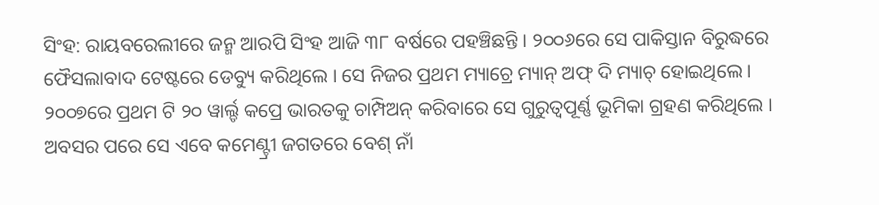ସିଂହ: ରାୟବରେଲୀରେ ଜନ୍ମ ଆରପି ସିଂହ ଆଜି ୩୮ ବର୍ଷରେ ପହଞ୍ଚିଛନ୍ତି । ୨୦୦୬ରେ ସେ ପାକିସ୍ତାନ ବିରୁଦ୍ଧରେ ଫୈସଲାବାଦ ଟେଷ୍ଟରେ ଡେବ୍ୟୁ କରିଥିଲେ । ସେ ନିଜର ପ୍ରଥମ ମ୍ୟାଚ୍ରେ ମ୍ୟାନ୍ ଅଫ୍ ଦି ମ୍ୟାଚ୍ ହୋଇଥିଲେ । ୨୦୦୭ରେ ପ୍ରଥମ ଟି ୨୦ ୱାର୍ଲ୍ଡ କପ୍ରେ ଭାରତକୁ ଚାମ୍ପିଅନ୍ କରିବାରେ ସେ ଗୁରୁତ୍ୱପୂର୍ଣ୍ଣ ଭୂମିକା ଗ୍ରହଣ କରିଥିଲେ । ଅବସର ପରେ ସେ ଏବେ କମେଣ୍ଟ୍ରୀ ଜଗତରେ ବେଶ୍ ନାଁ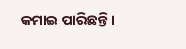କମାଇ ପାରିଛନ୍ତି ।